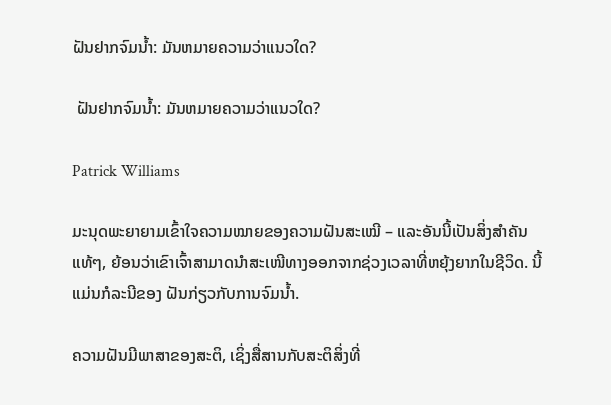ຝັນຢາກຈົມນໍ້າ: ມັນຫມາຍຄວາມວ່າແນວໃດ?

 ຝັນຢາກຈົມນໍ້າ: ມັນຫມາຍຄວາມວ່າແນວໃດ?

Patrick Williams

ມະນຸດພະຍາຍາມເຂົ້າໃຈຄວາມໝາຍຂອງຄວາມຝັນສະເໝີ – ແລະອັນນີ້ເປັນສິ່ງສໍາຄັນແທ້ໆ, ຍ້ອນວ່າເຂົາເຈົ້າສາມາດນຳສະເໜີທາງອອກຈາກຊ່ວງເວລາທີ່ຫຍຸ້ງຍາກໃນຊີວິດ. ນີ້ແມ່ນກໍລະນີຂອງ ຝັນກ່ຽວກັບການຈົມນ້ຳ.

ຄວາມຝັນມີພາສາຂອງສະຕິ, ເຊິ່ງສື່ສານກັບສະຕິສິ່ງທີ່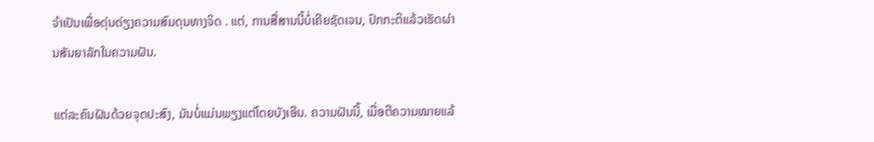ຈໍາເປັນເພື່ອດຸ່ນດ່ຽງຄວາມສົມດຸນທາງຈິດ . ແຕ່, ການສື່ສານນີ້ບໍ່ເຄີຍຊັດເຈນ, ປົກກະຕິແລ້ວເຮັດຜ່ານສັນຍາລັກໃນຄວາມຝັນ.

ແຕ່ລະຄົນຝັນດ້ວຍຈຸດປະສົງ, ມັນບໍ່ແມ່ນພຽງແຕ່ໂດຍບັງເອີນ. ຄວາມຝັນນີ້, ເມື່ອຕີຄວາມໝາຍແລ້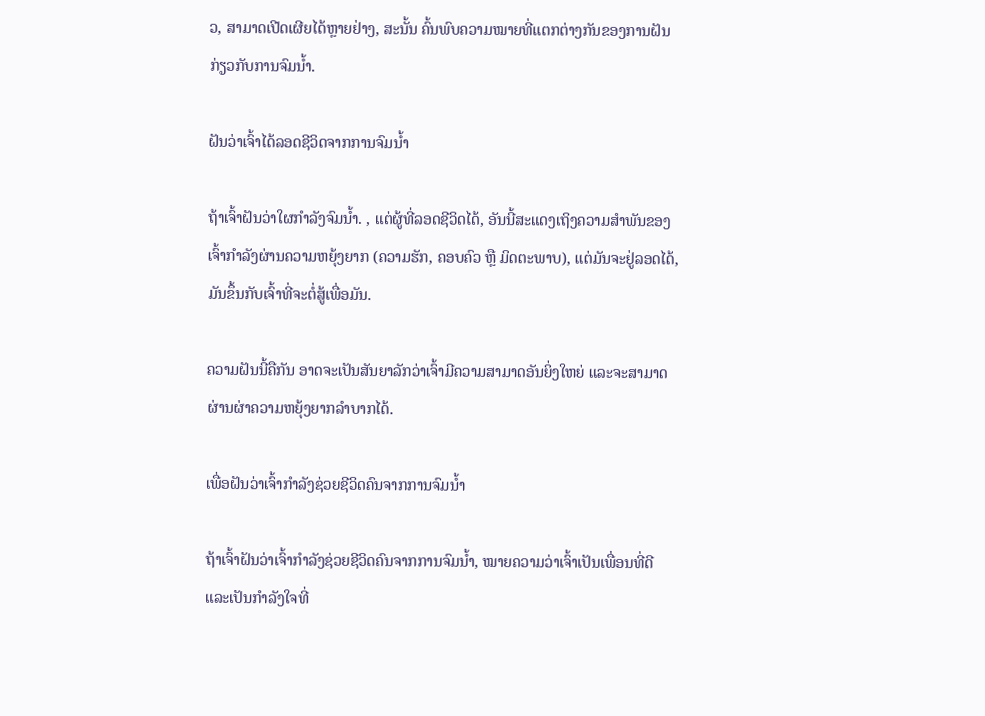ວ, ສາມາດເປີດເຜີຍໄດ້ຫຼາຍຢ່າງ, ສະນັ້ນ ຄົ້ນພົບຄວາມໝາຍທີ່ແຕກຕ່າງກັນຂອງການຝັນກ່ຽວກັບການຈົມນ້ຳ.

ຝັນວ່າເຈົ້າໄດ້ລອດຊີວິດຈາກການຈົມນ້ຳ

ຖ້າເຈົ້າຝັນວ່າໃຜກຳລັງຈົມນ້ຳ. , ແຕ່ຜູ້ທີ່ລອດຊີວິດໄດ້, ອັນນີ້ສະແດງເຖິງຄວາມສຳພັນຂອງເຈົ້າກຳລັງຜ່ານຄວາມຫຍຸ້ງຍາກ (ຄວາມຮັກ, ຄອບຄົວ ຫຼື ມິດຕະພາບ), ແຕ່ມັນຈະຢູ່ລອດໄດ້, ມັນຂຶ້ນກັບເຈົ້າທີ່ຈະຕໍ່ສູ້ເພື່ອມັນ.

ຄວາມຝັນນີ້ຄືກັນ ອາດຈະເປັນສັນຍາລັກວ່າເຈົ້າມີຄວາມສາມາດອັນຍິ່ງໃຫຍ່ ແລະຈະສາມາດຜ່ານຜ່າຄວາມຫຍຸ້ງຍາກລຳບາກໄດ້.

ເພື່ອຝັນວ່າເຈົ້າກຳລັງຊ່ວຍຊີວິດຄົນຈາກການຈົມນ້ຳ

ຖ້າເຈົ້າຝັນວ່າເຈົ້າກຳລັງຊ່ວຍຊີວິດຄົນຈາກການຈົມນ້ຳ, ໝາຍຄວາມວ່າເຈົ້າເປັນເພື່ອນທີ່ດີ ແລະເປັນກຳລັງໃຈທີ່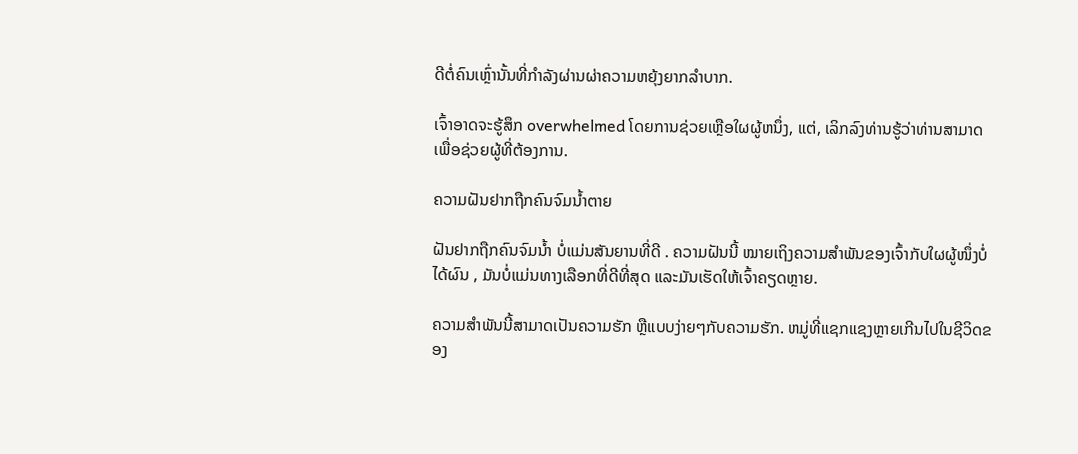ດີຕໍ່ຄົນເຫຼົ່ານັ້ນທີ່ກຳລັງຜ່ານຜ່າຄວາມຫຍຸ້ງຍາກລຳບາກ.

ເຈົ້າອາດຈະຮູ້ສຶກ overwhelmed ໂດຍການຊ່ວຍເຫຼືອໃຜຜູ້ຫນຶ່ງ, ແຕ່, ເລິກລົງທ່ານຮູ້ວ່າທ່ານສາມາດເພື່ອຊ່ວຍຜູ້ທີ່ຕ້ອງການ.

ຄວາມຝັນຢາກຖືກຄົນຈົມນ້ຳຕາຍ

ຝັນຢາກຖືກຄົນຈົມນ້ຳ ບໍ່ແມ່ນສັນຍານທີ່ດີ . ຄວາມຝັນນີ້ ໝາຍເຖິງຄວາມສຳພັນຂອງເຈົ້າກັບໃຜຜູ້ໜຶ່ງບໍ່ໄດ້ຜົນ , ມັນບໍ່ແມ່ນທາງເລືອກທີ່ດີທີ່ສຸດ ແລະມັນເຮັດໃຫ້ເຈົ້າຄຽດຫຼາຍ.

ຄວາມສຳພັນນີ້ສາມາດເປັນຄວາມຮັກ ຫຼືແບບງ່າຍໆກັບຄວາມຮັກ. ຫມູ່ທີ່ແຊກແຊງຫຼາຍເກີນໄປໃນຊີວິດຂອງ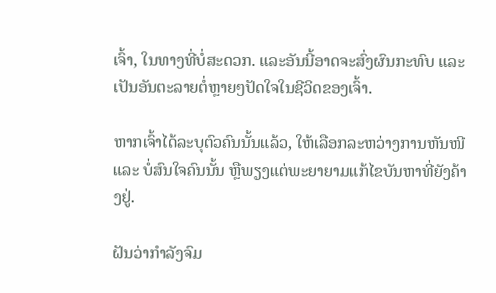ເຈົ້າ, ໃນທາງທີ່ບໍ່ສະດວກ. ແລະອັນນີ້ອາດຈະສົ່ງຜົນກະທົບ ແລະເປັນອັນຕະລາຍຕໍ່ຫຼາຍໆປັດໃຈໃນຊີວິດຂອງເຈົ້າ.

ຫາກເຈົ້າໄດ້ລະບຸຕົວຄົນນັ້ນແລ້ວ, ໃຫ້ເລືອກລະຫວ່າງການຫັນໜີ ແລະ ບໍ່ສົນໃຈຄົນນັ້ນ ຫຼືພຽງແຕ່ພະຍາຍາມແກ້ໄຂບັນຫາທີ່ຍັງຄ້າງຢູ່.

ຝັນວ່າກຳລັງຈົມ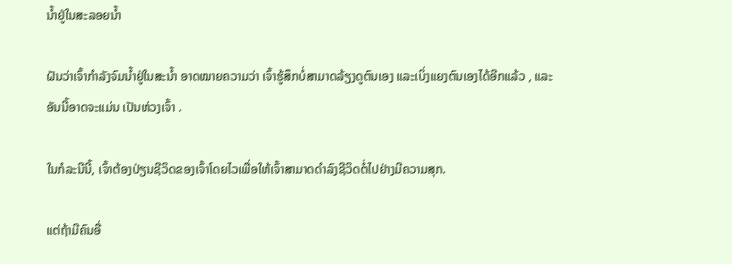ນ້ຳຢູ່ໃນສະລອຍນ້ຳ

ຝັນວ່າເຈົ້າກຳລັງຈົມນ້ຳຢູ່ໃນສະນ້ຳ ອາດໝາຍຄວາມວ່າ ເຈົ້າຮູ້ສຶກບໍ່ສາມາດລ້ຽງດູຕົນເອງ ແລະເບິ່ງແຍງຕົນເອງໄດ້ອີກແລ້ວ , ແລະອັນນີ້ອາດຈະແມ່ນ ເປັນຫ່ວງເຈົ້າ .

ໃນກໍລະນີນີ້, ເຈົ້າຕ້ອງປ່ຽນຊີວິດຂອງເຈົ້າໂດຍໄວເພື່ອໃຫ້ເຈົ້າສາມາດດຳລົງຊີວິດຕໍ່ໄປຢ່າງມີຄວາມສຸກ.

ແຕ່ຖ້າມີຄົນອື່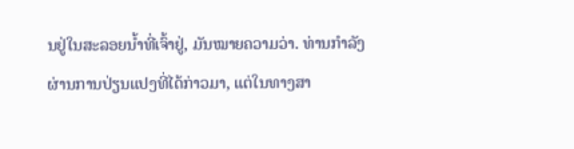ນຢູ່ໃນສະລອຍນ້ຳທີ່ເຈົ້າຢູ່, ມັນໝາຍຄວາມວ່າ. ທ່ານກໍາລັງຜ່ານການປ່ຽນແປງທີ່ໄດ້ກ່າວມາ, ແຕ່ໃນທາງສາ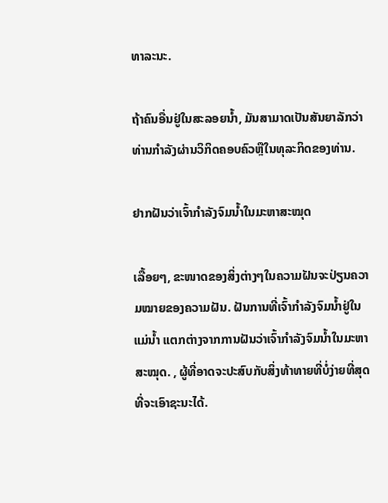ທາລະນະ.

ຖ້າຄົນອື່ນຢູ່ໃນສະລອຍນ້ຳ, ມັນສາມາດເປັນສັນຍາລັກວ່າທ່ານກໍາລັງຜ່ານວິກິດຄອບຄົວຫຼືໃນທຸລະກິດຂອງທ່ານ.

ຢາກຝັນວ່າເຈົ້າກຳລັງຈົມນ້ຳໃນມະຫາສະໝຸດ

ເລື້ອຍໆ, ຂະໜາດຂອງສິ່ງຕ່າງໆໃນຄວາມຝັນຈະປ່ຽນຄວາມໝາຍຂອງຄວາມຝັນ. ຝັນການທີ່ເຈົ້າກຳລັງຈົມນ້ຳຢູ່ໃນແມ່ນ້ຳ ແຕກຕ່າງຈາກການຝັນວ່າເຈົ້າກຳລັງຈົມນ້ຳໃນມະຫາສະໝຸດ. , ຜູ້ທີ່ອາດຈະປະສົບກັບສິ່ງທ້າທາຍທີ່ບໍ່ງ່າຍທີ່ສຸດທີ່ຈະເອົາຊະນະໄດ້.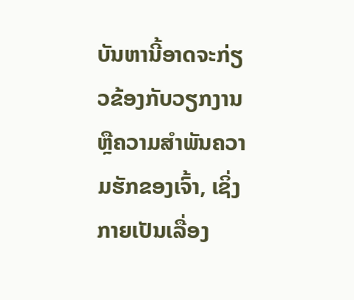ບັນຫານີ້ອາດຈະກ່ຽວຂ້ອງກັບວຽກງານ ຫຼືຄວາມສຳພັນຄວາມຮັກຂອງເຈົ້າ, ເຊິ່ງກາຍເປັນເລື່ອງ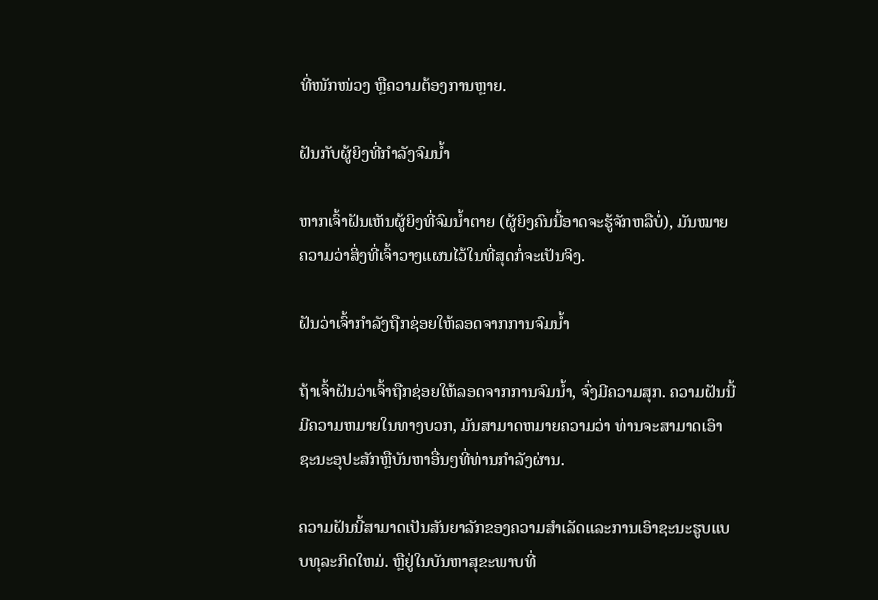ທີ່ໜັກໜ່ວງ ຫຼືຄວາມຕ້ອງການຫຼາຍ.

ຝັນກັບຜູ້ຍິງທີ່ກຳລັງຈົມນ້ຳ

ຫາກເຈົ້າຝັນເຫັນຜູ້ຍິງທີ່ຈົມນ້ຳຕາຍ (ຜູ້ຍິງຄົນນີ້ອາດຈະຮູ້ຈັກຫລືບໍ່), ມັນໝາຍຄວາມວ່າສິ່ງທີ່ເຈົ້າວາງແຜນໄວ້ໃນທີ່ສຸດກໍ່ຈະເປັນຈິງ.

ຝັນວ່າເຈົ້າກຳລັງຖືກຊ່ອຍໃຫ້ລອດຈາກການຈົມນ້ຳ

ຖ້າເຈົ້າຝັນວ່າເຈົ້າຖືກຊ່ອຍໃຫ້ລອດຈາກການຈົມນ້ຳ, ຈົ່ງມີຄວາມສຸກ. ຄວາມຝັນນີ້ມີຄວາມຫມາຍໃນທາງບວກ, ມັນສາມາດຫມາຍຄວາມວ່າ ທ່ານຈະສາມາດເອົາຊະນະອຸປະສັກຫຼືບັນຫາອື່ນໆທີ່ທ່ານກໍາລັງຜ່ານ.

ຄວາມຝັນນີ້ສາມາດເປັນສັນຍາລັກຂອງຄວາມສໍາເລັດແລະການເອົາຊະນະຮູບແບບທຸລະກິດໃຫມ່. ຫຼືຢູ່ໃນບັນຫາສຸຂະພາບທີ່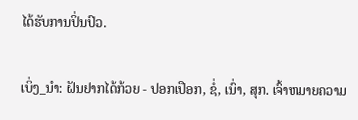ໄດ້ຮັບການປິ່ນປົວ.

ເບິ່ງ_ນຳ: ຝັນຢາກໄດ້ກ້ວຍ - ປອກເປືອກ, ຊໍ່, ເນົ່າ, ສຸກ. ເຈົ້າຫມາຍຄວາມ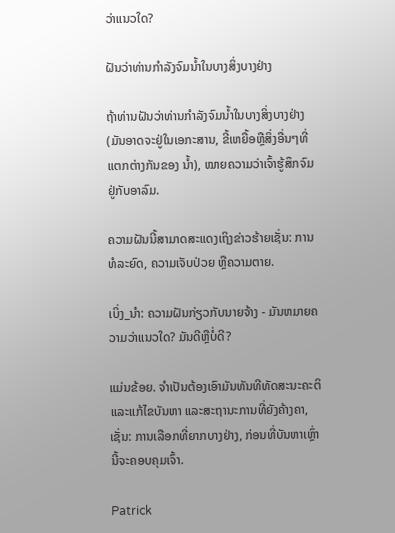ວ່າແນວໃດ?

ຝັນວ່າທ່ານກໍາລັງຈົມນ້ຳໃນບາງສິ່ງບາງຢ່າງ

ຖ້າທ່ານຝັນວ່າທ່ານກໍາລັງຈົມນ້ຳໃນບາງສິ່ງບາງຢ່າງ (ມັນອາດຈະຢູ່ໃນເອກະສານ, ຂີ້ເຫຍື້ອຫຼືສິ່ງອື່ນໆທີ່ແຕກຕ່າງກັນຂອງ ນ້ຳ), ໝາຍຄວາມວ່າເຈົ້າຮູ້ສຶກຈົມຢູ່ກັບອາລົມ.

ຄວາມຝັນນີ້ສາມາດສະແດງເຖິງຂ່າວຮ້າຍເຊັ່ນ: ການທໍລະຍົດ, ຄວາມເຈັບປ່ວຍ ຫຼືຄວາມຕາຍ.

ເບິ່ງ_ນຳ: ຄວາມຝັນກ່ຽວກັບນາຍຈ້າງ - ມັນຫມາຍຄວາມວ່າແນວໃດ? ມັນດີຫຼືບໍ່ດີ?

ແມ່ນຂ້ອຍ. ຈໍາເປັນຕ້ອງເອົາມັນທັນທີທັດສະນະຄະຕິ ແລະແກ້ໄຂບັນຫາ ແລະສະຖານະການທີ່ຍັງຄ້າງຄາ, ເຊັ່ນ: ການເລືອກທີ່ຍາກບາງຢ່າງ, ກ່ອນທີ່ບັນຫາເຫຼົ່ານີ້ຈະຄອບຄຸມເຈົ້າ.

Patrick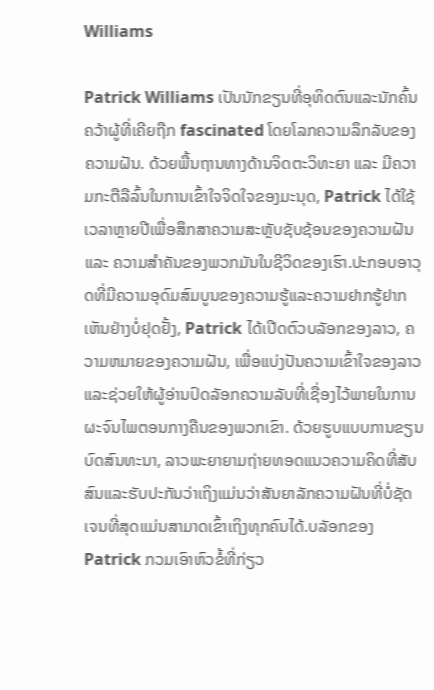Williams

Patrick Williams ເປັນນັກຂຽນທີ່ອຸທິດຕົນແລະນັກຄົ້ນຄວ້າຜູ້ທີ່ເຄີຍຖືກ fascinated ໂດຍໂລກຄວາມລຶກລັບຂອງຄວາມຝັນ. ດ້ວຍພື້ນຖານທາງດ້ານຈິດຕະວິທະຍາ ແລະ ມີຄວາມກະຕືລືລົ້ນໃນການເຂົ້າໃຈຈິດໃຈຂອງມະນຸດ, Patrick ໄດ້ໃຊ້ເວລາຫຼາຍປີເພື່ອສຶກສາຄວາມສະຫຼັບຊັບຊ້ອນຂອງຄວາມຝັນ ແລະ ຄວາມສຳຄັນຂອງພວກມັນໃນຊີວິດຂອງເຮົາ.ປະກອບອາວຸດທີ່ມີຄວາມອຸດົມສົມບູນຂອງຄວາມຮູ້ແລະຄວາມຢາກຮູ້ຢາກເຫັນຢ່າງບໍ່ຢຸດຢັ້ງ, Patrick ໄດ້ເປີດຕົວບລັອກຂອງລາວ, ຄວາມຫມາຍຂອງຄວາມຝັນ, ເພື່ອແບ່ງປັນຄວາມເຂົ້າໃຈຂອງລາວແລະຊ່ວຍໃຫ້ຜູ້ອ່ານປົດລັອກຄວາມລັບທີ່ເຊື່ອງໄວ້ພາຍໃນການຜະຈົນໄພຕອນກາງຄືນຂອງພວກເຂົາ. ດ້ວຍຮູບແບບການຂຽນບົດສົນທະນາ, ລາວພະຍາຍາມຖ່າຍທອດແນວຄວາມຄິດທີ່ສັບສົນແລະຮັບປະກັນວ່າເຖິງແມ່ນວ່າສັນຍາລັກຄວາມຝັນທີ່ບໍ່ຊັດເຈນທີ່ສຸດແມ່ນສາມາດເຂົ້າເຖິງທຸກຄົນໄດ້.ບລັອກຂອງ Patrick ກວມເອົາຫົວຂໍ້ທີ່ກ່ຽວ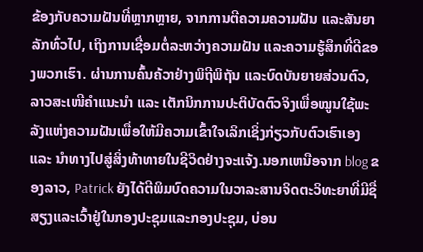ຂ້ອງກັບຄວາມຝັນທີ່ຫຼາກຫຼາຍ, ຈາກການຕີຄວາມຄວາມຝັນ ແລະສັນຍາລັກທົ່ວໄປ, ເຖິງການເຊື່ອມຕໍ່ລະຫວ່າງຄວາມຝັນ ແລະຄວາມຮູ້ສຶກທີ່ດີຂອງພວກເຮົາ. ຜ່ານການຄົ້ນຄ້ວາຢ່າງພິຖີພິຖັນ ແລະບົດບັນຍາຍສ່ວນຕົວ, ລາວສະເໜີຄຳແນະນຳ ແລະ ເຕັກນິກການປະຕິບັດຕົວຈິງເພື່ອໝູນໃຊ້ພະລັງແຫ່ງຄວາມຝັນເພື່ອໃຫ້ມີຄວາມເຂົ້າໃຈເລິກເຊິ່ງກ່ຽວກັບຕົວເຮົາເອງ ແລະ ນຳທາງໄປສູ່ສິ່ງທ້າທາຍໃນຊີວິດຢ່າງຈະແຈ້ງ.ນອກເຫນືອຈາກ blog ຂອງລາວ, Patrick ຍັງໄດ້ຕີພິມບົດຄວາມໃນວາລະສານຈິດຕະວິທະຍາທີ່ມີຊື່ສຽງແລະເວົ້າຢູ່ໃນກອງປະຊຸມແລະກອງປະຊຸມ, ບ່ອນ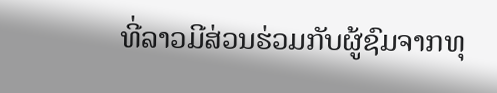ທີ່ລາວມີສ່ວນຮ່ວມກັບຜູ້ຊົມຈາກທຸ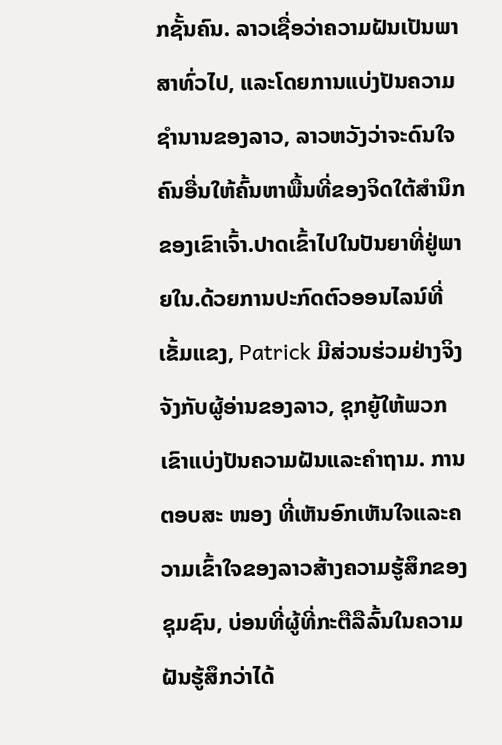ກຊັ້ນຄົນ. ລາວເຊື່ອວ່າຄວາມຝັນເປັນພາສາທົ່ວໄປ, ແລະໂດຍການແບ່ງປັນຄວາມຊໍານານຂອງລາວ, ລາວຫວັງວ່າຈະດົນໃຈຄົນອື່ນໃຫ້ຄົ້ນຫາພື້ນທີ່ຂອງຈິດໃຕ້ສໍານຶກຂອງເຂົາເຈົ້າ.ປາດເຂົ້າໄປໃນປັນຍາທີ່ຢູ່ພາຍໃນ.ດ້ວຍການປະກົດຕົວອອນໄລນ໌ທີ່ເຂັ້ມແຂງ, Patrick ມີສ່ວນຮ່ວມຢ່າງຈິງຈັງກັບຜູ້ອ່ານຂອງລາວ, ຊຸກຍູ້ໃຫ້ພວກເຂົາແບ່ງປັນຄວາມຝັນແລະຄໍາຖາມ. ການຕອບສະ ໜອງ ທີ່ເຫັນອົກເຫັນໃຈແລະຄວາມເຂົ້າໃຈຂອງລາວສ້າງຄວາມຮູ້ສຶກຂອງຊຸມຊົນ, ບ່ອນທີ່ຜູ້ທີ່ກະຕືລືລົ້ນໃນຄວາມຝັນຮູ້ສຶກວ່າໄດ້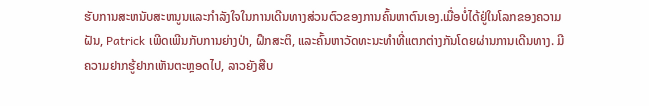ຮັບການສະຫນັບສະຫນູນແລະກໍາລັງໃຈໃນການເດີນທາງສ່ວນຕົວຂອງການຄົ້ນຫາຕົນເອງ.ເມື່ອບໍ່ໄດ້ຢູ່ໃນໂລກຂອງຄວາມຝັນ, Patrick ເພີດເພີນກັບການຍ່າງປ່າ, ຝຶກສະຕິ, ແລະຄົ້ນຫາວັດທະນະທໍາທີ່ແຕກຕ່າງກັນໂດຍຜ່ານການເດີນທາງ. ມີຄວາມຢາກຮູ້ຢາກເຫັນຕະຫຼອດໄປ, ລາວຍັງສືບ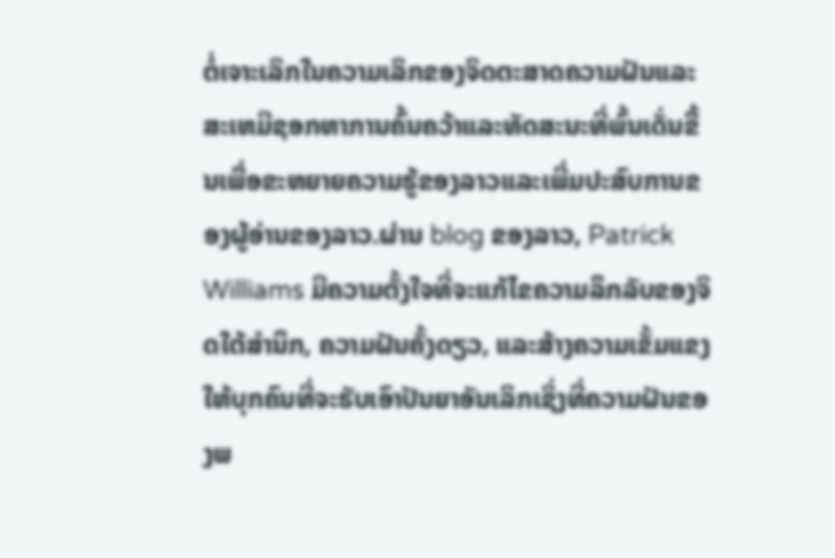ຕໍ່ເຈາະເລິກໃນຄວາມເລິກຂອງຈິດຕະສາດຄວາມຝັນແລະສະເຫມີຊອກຫາການຄົ້ນຄວ້າແລະທັດສະນະທີ່ພົ້ນເດັ່ນຂື້ນເພື່ອຂະຫຍາຍຄວາມຮູ້ຂອງລາວແລະເພີ່ມປະສົບການຂອງຜູ້ອ່ານຂອງລາວ.ຜ່ານ blog ຂອງລາວ, Patrick Williams ມີຄວາມຕັ້ງໃຈທີ່ຈະແກ້ໄຂຄວາມລຶກລັບຂອງຈິດໃຕ້ສໍານຶກ, ຄວາມຝັນຄັ້ງດຽວ, ແລະສ້າງຄວາມເຂັ້ມແຂງໃຫ້ບຸກຄົນທີ່ຈະຮັບເອົາປັນຍາອັນເລິກເຊິ່ງທີ່ຄວາມຝັນຂອງພ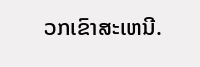ວກເຂົາສະເຫນີ.